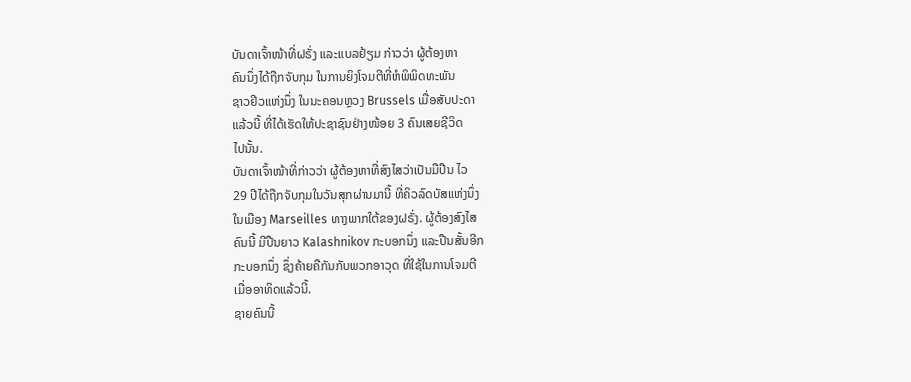ບັນດາເຈົ້າໜ້າທີ່ຝຣັ່ງ ແລະແບລຢ້ຽມ ກ່າວວ່າ ຜູ້ຕ້ອງຫາ
ຄົນນຶ່ງໄດ້ຖືກຈັບກຸມ ໃນການຍິງໂຈມຕີທີ່ຫໍພິພິດທະພັນ
ຊາວຢີວແຫ່ງນຶ່ງ ໃນນະຄອນຫຼວງ Brussels ເມື່ອສັບປະດາ
ແລ້ວນີ້ ທີ່ໄດ້ເຮັດໃຫ້ປະຊາຊົນຢ່າງໜ້ອຍ 3 ຄົນເສຍຊີວິດ
ໄປນັ້ນ.
ບັນດາເຈົ້າໜ້າທີ່ກ່າວວ່າ ຜູ້ຕ້ອງຫາທີ່ສົງໄສວ່າເປັນມືປືນ ໄວ
29 ປີໄດ້ຖືກຈັບກຸມໃນວັນສຸກຜ່ານມານີ້ ທີ່ຄິວລົດບັສແຫ່ງນຶ່ງ
ໃນເມືອງ Marseilles ທາງພາກໃຕ້ຂອງຝຣັ່ງ. ຜູ້ຕ້ອງສົງໄສ
ຄົນນີ້ ມີປືນຍາວ Kalashnikov ກະບອກນຶ່ງ ແລະປືນສັ້ນອີກ
ກະບອກນຶ່ງ ຊຶ່ງຄ້າຍຄືກັນກັບພວກອາວຸດ ທີ່ໃຊ້ໃນການໂຈມຕີ
ເມື່ອອາທິດແລ້ວນີ້.
ຊາຍຄົນນີ້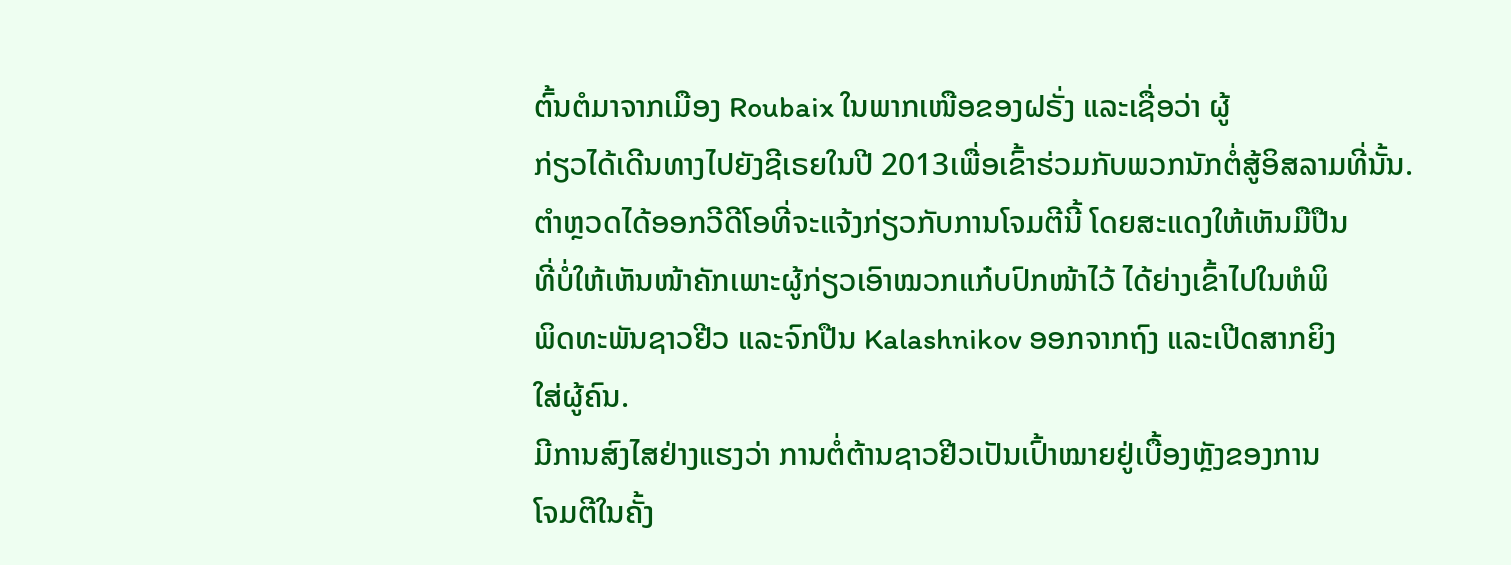ຕົ້ນຕໍມາຈາກເມືອງ Roubaix ໃນພາກເໜືອຂອງຝຣັ່ງ ແລະເຊື່ອວ່າ ຜູ້
ກ່ຽວໄດ້ເດີນທາງໄປຍັງຊີເຣຍໃນປີ 2013ເພື່ອເຂົ້າຮ່ວມກັບພວກນັກຕໍ່ສູ້ອິສລາມທີ່ນັ້ນ.
ຕຳຫຼວດໄດ້ອອກວີດີໂອທີ່ຈະແຈ້ງກ່ຽວກັບການໂຈມຕີນີ້ ໂດຍສະແດງໃຫ້ເຫັນມືປືນ
ທີ່ບໍ່ໃຫ້ເຫັນໜ້າຄັກເພາະຜູ້ກ່ຽວເອົາໝວກແກ໋ບປົກໜ້າໄວ້ ໄດ້ຍ່າງເຂົ້າໄປໃນຫໍພິ
ພິດທະພັນຊາວຢີວ ແລະຈົກປືນ Kalashnikov ອອກຈາກຖົງ ແລະເປີດສາກຍິງ
ໃສ່ຜູ້ຄົນ.
ມີການສົງໄສຢ່າງແຮງວ່າ ການຕໍ່ຕ້ານຊາວຢີວເປັນເປົ້າໝາຍຢູ່ເບື້ອງຫຼັງຂອງການ
ໂຈມຕີໃນຄັ້ງ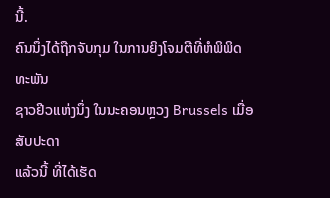ນີ້.
ຄົນນຶ່ງໄດ້ຖືກຈັບກຸມ ໃນການຍິງໂຈມຕີທີ່ຫໍພິພິດທະພັນ
ຊາວຢີວແຫ່ງນຶ່ງ ໃນນະຄອນຫຼວງ Brussels ເມື່ອສັບປະດາ
ແລ້ວນີ້ ທີ່ໄດ້ເຮັດ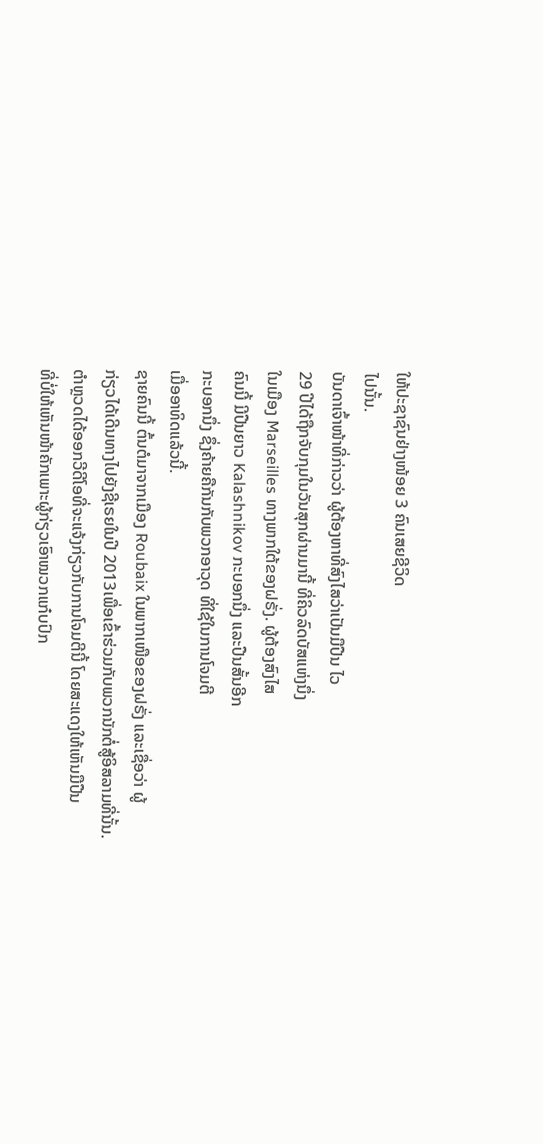ໃຫ້ປະຊາຊົນຢ່າງໜ້ອຍ 3 ຄົນເສຍຊີວິດ
ໄປນັ້ນ.
ບັນດາເຈົ້າໜ້າທີ່ກ່າວວ່າ ຜູ້ຕ້ອງຫາທີ່ສົງໄສວ່າເປັນມືປືນ ໄວ
29 ປີໄດ້ຖືກຈັບກຸມໃນວັນສຸກຜ່ານມານີ້ ທີ່ຄິວລົດບັສແຫ່ງນຶ່ງ
ໃນເມືອງ Marseilles ທາງພາກໃຕ້ຂອງຝຣັ່ງ. ຜູ້ຕ້ອງສົງໄສ
ຄົນນີ້ ມີປືນຍາວ Kalashnikov ກະບອກນຶ່ງ ແລະປືນສັ້ນອີກ
ກະບອກນຶ່ງ ຊຶ່ງຄ້າຍຄືກັນກັບພວກອາວຸດ ທີ່ໃຊ້ໃນການໂຈມຕີ
ເມື່ອອາທິດແລ້ວນີ້.
ຊາຍຄົນນີ້ ຕົ້ນຕໍມາຈາກເມືອງ Roubaix ໃນພາກເໜືອຂອງຝຣັ່ງ ແລະເຊື່ອວ່າ ຜູ້
ກ່ຽວໄດ້ເດີນທາງໄປຍັງຊີເຣຍໃນປີ 2013ເພື່ອເຂົ້າຮ່ວມກັບພວກນັກຕໍ່ສູ້ອິສລາມທີ່ນັ້ນ.
ຕຳຫຼວດໄດ້ອອກວີດີໂອທີ່ຈະແຈ້ງກ່ຽວກັບການໂຈມຕີນີ້ ໂດຍສະແດງໃຫ້ເຫັນມືປືນ
ທີ່ບໍ່ໃຫ້ເຫັນໜ້າຄັກເພາະຜູ້ກ່ຽວເອົາໝວກແກ໋ບປົກ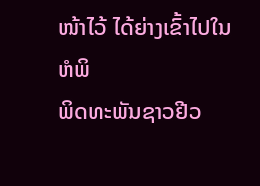ໜ້າໄວ້ ໄດ້ຍ່າງເຂົ້າໄປໃນຫໍພິ
ພິດທະພັນຊາວຢີວ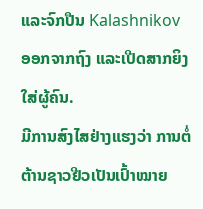ແລະຈົກປືນ Kalashnikov ອອກຈາກຖົງ ແລະເປີດສາກຍິງ
ໃສ່ຜູ້ຄົນ.
ມີການສົງໄສຢ່າງແຮງວ່າ ການຕໍ່ຕ້ານຊາວຢີວເປັນເປົ້າໝາຍ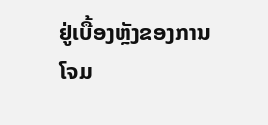ຢູ່ເບື້ອງຫຼັງຂອງການ
ໂຈມ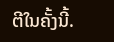ຕີໃນຄັ້ງນີ້.